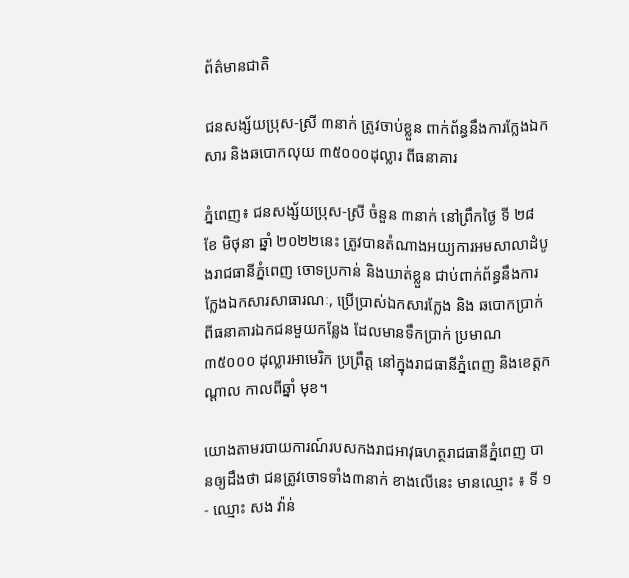ព័ត៌មានជាតិ

ជនសង្ស័យប្រុស-ស្រី ៣នាក់ ត្រូវចាប់ខ្លួន ពាក់ព័ន្ធនឹងការក្លែងឯកសារ និងឆបោកលុយ ៣៥០០០ដុល្លារ ពីធនាគារ

ភ្នំពេញ៖ ជនសង្ស័យប្រុស-ស្រី ចំនួន ៣នាក់ នៅព្រឹកថ្ងៃ ទី ២៨ ខែ មិថុនា ឆ្នាំ ២០២២នេះ ត្រូវបានតំណាងអយ្យការអមសាលាដំបូងរាជធានីភ្នំពេញ ចោទប្រកាន់ និងឃាត់ខ្លួន ជាប់ពាក់ព័ន្ធនឹងការ ក្លែងឯកសារសាធារណៈ, ប្រើប្រាស់ឯកសារក្លែង និង ឆបោកប្រាក់ ពីធនាគារឯកជនមួយកន្លែង ដែលមានទឹកប្រាក់ ប្រមាណ ៣៥០០០ ដុល្លារអាមេរិក ប្រព្រឹត្ត នៅក្នុងរាជធានីភ្នំពេញ និងខេត្តកណ្តាល កាលពីឆ្នាំ មុខ។

យោងតាមរបាយការណ៍របសកងរាជអាវុធហត្ថរាជធានីភ្នំពេញ បានឲ្យដឹងថា ជនត្រូវចោទទាំង៣នាក់ ខាងលើនេះ មានឈ្មោះ ៖ ទី ១- ឈ្មោះ សង វ៉ាន់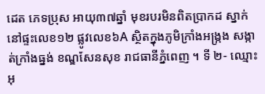ដេត ភេទប្រុស អាយុ៣៧ឆ្នាំ មុខរបរមិនពិតប្រាកដ ស្នាក់នៅផ្ទះលេខ១២ ផ្លូវលេខ៦A ស្ថិតក្នុងភូមិក្រាំងអង្ក្រង សង្កាត់ក្រាំងធ្នង់ ខណ្ឌសែនសុខ រាជធានីភ្នំពេញ ។ ទី ២- ឈ្មោះ អុ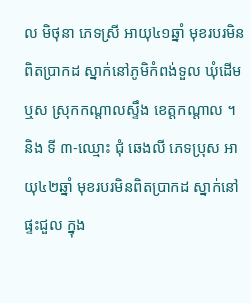ល មិថុនា ភេទស្រី អាយុ៤១ឆ្នាំ មុខរបរមិនពិតប្រាកដ ស្នាក់នៅភូមិកំពង់ទួល ឃុំដើមឬស ស្រុកកណ្តាលស្ទឹង ខេត្តកណ្តាល ។ និង ទី ៣-ឈ្មោះ ជុំ ឆេងលី ភេទប្រុស អាយុ៤២ឆ្នាំ មុខរបរមិនពិតប្រាកដ ស្នាក់នៅផ្ទះជួល ក្នុង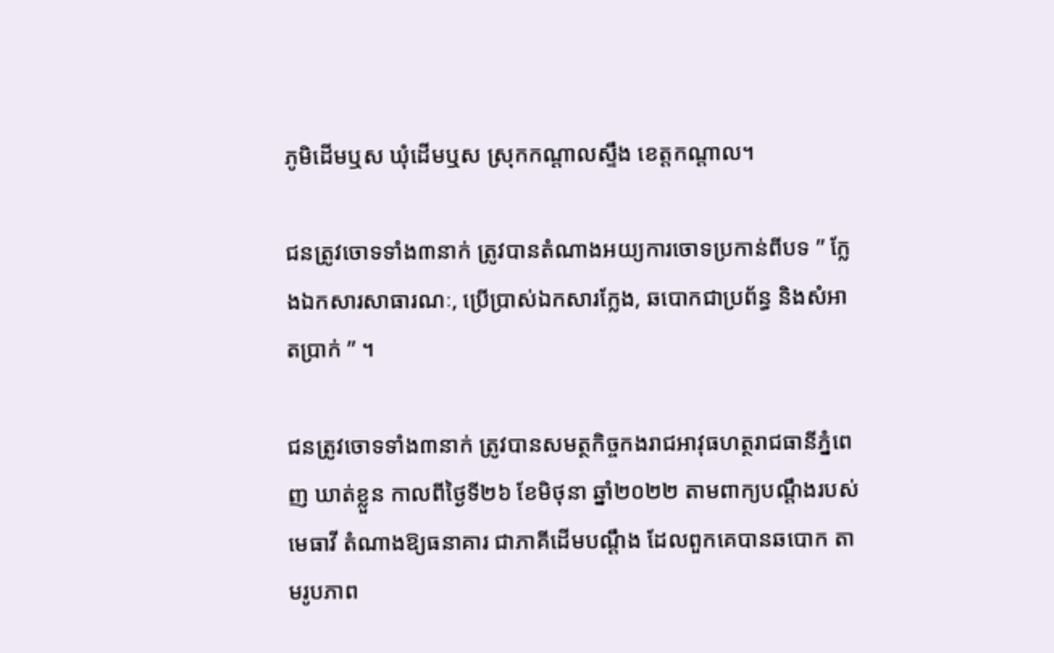ភូមិដើមឬស ឃុំដើមឬស ស្រុកកណ្តាលស្ទឹង ខេត្តកណ្តាល។

ជនត្រូវចោទទាំង៣នាក់ ត្រូវបានតំណាងអយ្យការចោទប្រកាន់ពីបទ ” ក្លែងឯកសារសាធារណៈ, ប្រើប្រាស់ឯកសារក្លែង, ឆបោកជាប្រព័ន្ធ និងសំអាតប្រាក់ ” ។

ជនត្រូវចោទទាំង៣នាក់ ត្រូវបានសមត្ថកិច្ចកងរាជអាវុធហត្ថរាជធានីភ្នំពេញ ឃាត់ខ្លួន កាលពីថ្ងៃទី២៦ ខែមិថុនា ឆ្នាំ២០២២ តាមពាក្យបណ្តឹងរបស់មេធាវី តំណាងឱ្យធនាគារ ជាភាគីដើមបណ្ដឹង ដែលពួកគេបានឆបោក តាមរូបភាព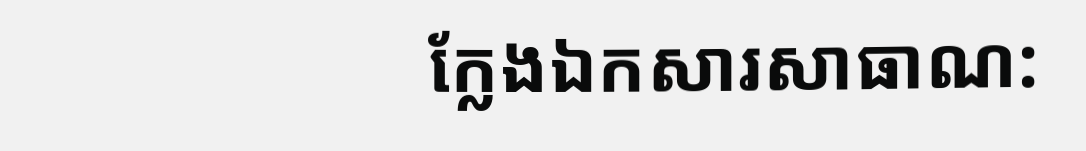ក្លែងឯកសារសាធាណ: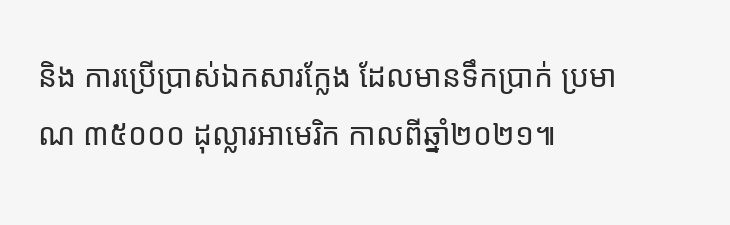និង ការប្រើប្រាស់ឯកសារក្លែង ដែលមានទឹកប្រាក់ ប្រមាណ ៣៥០០០ ដុល្លារអាមេរិក កាលពីឆ្នាំ២០២១៕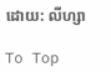ដោយ: លីហ្សា

To Top